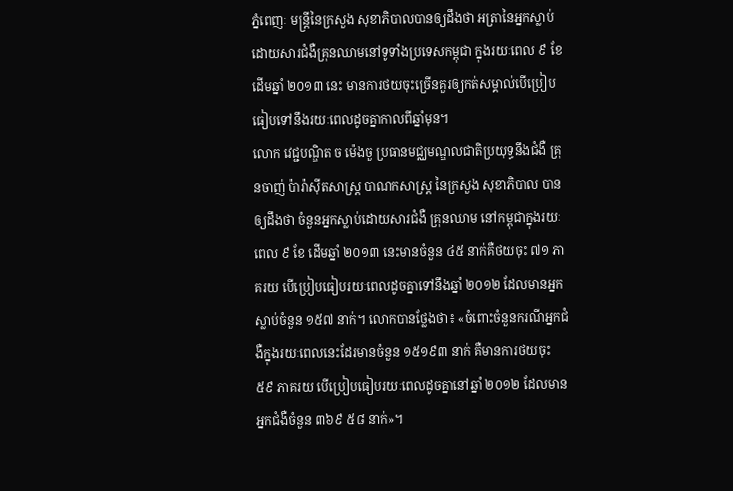ភ្នំពេញៈ មន្ត្រីនៃក្រសួង សុខាភិបាលបានឲ្យដឹងថា អត្រានៃអ្នកស្លាប់ដោយសារជំងឺគ្រុនឈាមនៅទូទាំងប្រទេសកម្ពុជា ក្នុងរយៈពេល ៩ ខែដើមឆ្នាំ ២០១៣ នេះ មានការថយចុះច្រើនគួរឲ្យកត់សម្គាល់បើប្រៀបធៀបទៅនឹងរយៈពេលដូចគ្នាកាលពីឆ្នាំមុន។
លោក វេជ្ជបណ្ឌិត ច ម៉េងចួ ប្រធានមជ្ឈមណ្ឌលជាតិប្រយុទ្ធនឹងជំងឺ គ្រុនចាញ់ ប៉ារ៉ាស៊ីតសាស្ត្រ បាណកសាស្ត្រ នៃក្រសួង សុខាភិបាល បានឲ្យដឹងថា ចំនួនអ្នកស្លាប់ដោយសារជំងឺ គ្រុនឈាម នៅកម្ពុជាក្នុងរយៈពេល ៩ ខែ ដើមឆ្នាំ ២០១៣ នេះមានចំនួន ៤៥ នាក់គឺថយចុះ ៧១ ភាគរយ បើប្រៀបធៀបរយៈពេលដូចគ្នាទៅនឹងឆ្នាំ ២០១២ ដែលមានអ្នកស្លាប់ចំនួន ១៥៧ នាក់។ លោកបានថ្លែងថា៖ «ចំពោះចំនួនករណីអ្នកជំងឺក្នុងរយៈពេលនេះដែរមានចំនួន ១៥១៩៣ នាក់ គឺមានការថយចុះ ៥៩ ភាគរយ បើប្រៀបធៀបរយៈពេលដូចគ្នានៅឆ្នាំ ២០១២ ដែលមានអ្នកជំងឺចំនួន ៣៦៩ ៥៨ នាក់»។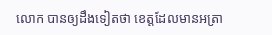លោក បានឲ្យដឹងទៀតថា ខេត្តដែលមានអត្រា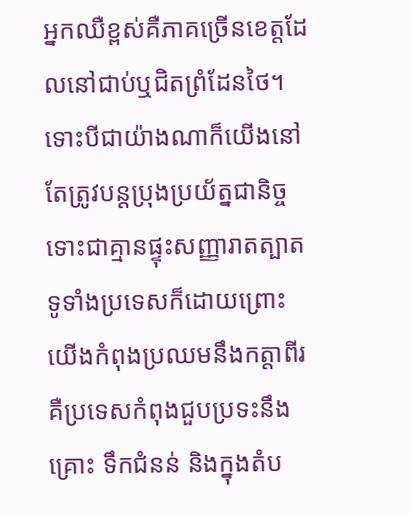អ្នកឈឺខ្ពស់គឺភាគច្រើនខេត្តដែលនៅជាប់ឬជិតព្រំដែនថៃ។ ទោះបីជាយ៉ាងណាក៏យើងនៅតែត្រូវបន្តប្រុងប្រយ័ត្នជានិច្ចទោះជាគ្មានផ្ទុះសញ្ញារាតត្បាតទូទាំងប្រទេសក៏ដោយព្រោះយើងកំពុងប្រឈមនឹងកត្តាពីរគឺប្រទេសកំពុងជួបប្រទះនឹងគ្រោះ ទឹកជំនន់ និងក្នុងតំប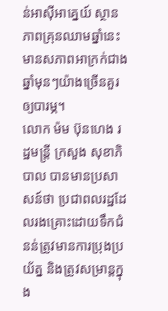ន់អាស៊ីអាគ្នេយ៍ ស្ថានភាពគ្រុនឈាមឆ្នាំនេះមានសភាពអាក្រក់ជាងឆ្នាំមុនៗយ៉ាងច្រើនគួរឲ្យបារម្ភ។
លោក ម៉ម ប៊ុនហេង រដ្ឋមន្រ្តី ក្រសួង សុខាភិបាល បានមានប្រសាសន៍ថា ប្រជាពលរដ្ឋដែលរងគ្រោះដោយទឹកជំនន់ត្រូវមានការប្រុងប្រយ័ត្ន និងត្រូវសម្រាន្តក្នុង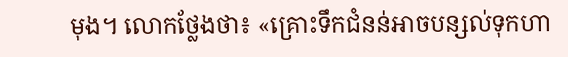មុង។ លោកថ្លែងថា៖ «គ្រោះទឹកជំនន់អាចបន្សល់ទុកហា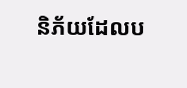និភ័យដែលប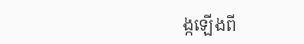ង្កឡើងពី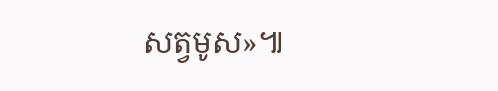សត្វមូស»៕